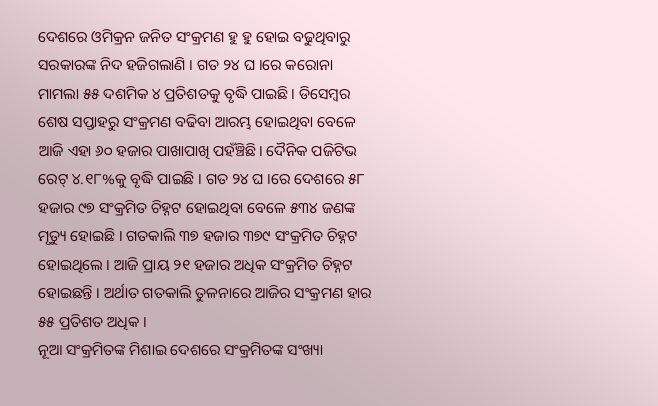ଦେଶରେ ଓମିକ୍ରନ ଜନିତ ସଂକ୍ରମଣ ହୁ ହୁ ହୋଇ ବଢୁଥିବାରୁ ସରକାରଙ୍କ ନିଦ ହଜିଗଲାଣି । ଗତ ୨୪ ଘ ।ରେ କରୋନା ମାମଲା ୫୫ ଦଶମିକ ୪ ପ୍ରତିଶତକୁ ବୃଦ୍ଧି ପାଇଛି । ଡିସେମ୍ବର ଶେଷ ସପ୍ତାହରୁ ସଂକ୍ରମଣ ବଢିବା ଆରମ୍ଭ ହୋଇଥିବା ବେଳେ ଆଜି ଏହା ୬୦ ହଜାର ପାଖାପାଖି ପହଁଞ୍ଚିଛି। ଦୈନିକ ପଜିଟିଭ ରେଟ୍ ୪.୧୮%କୁ ବୃଦ୍ଧି ପାଇଛି । ଗତ ୨୪ ଘ ।ରେ ଦେଶରେ ୫୮ ହଜାର ୯୭ ସଂକ୍ରମିତ ଚିହ୍ନଟ ହୋଇଥିବା ବେଳେ ୫୩୪ ଜଣଙ୍କ ମୃତ୍ୟୁ ହୋଇଛି । ଗତକାଲି ୩୭ ହଜାର ୩୭୯ ସଂକ୍ରମିତ ଚିହ୍ନଟ ହୋଇଥିଲେ । ଆଜି ପ୍ରାୟ ୨୧ ହଜାର ଅଧିକ ସଂକ୍ରମିତ ଚିହ୍ନଟ ହୋଇଛନ୍ତି । ଅର୍ଥାତ ଗତକାଲି ତୁଳନାରେ ଆଜିର ସଂକ୍ରମଣ ହାର ୫୫ ପ୍ରତିଶତ ଅଧିକ ।
ନୂଆ ସଂକ୍ରମିତଙ୍କ ମିଶାଇ ଦେଶରେ ସଂକ୍ରମିତଙ୍କ ସଂଖ୍ୟା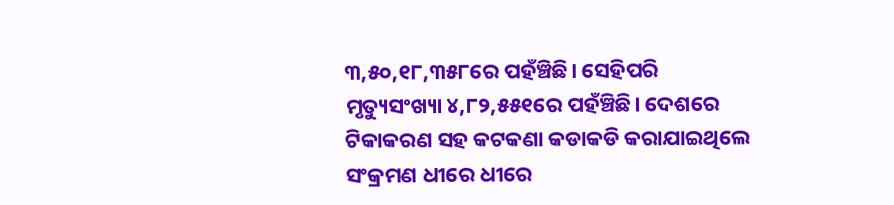୩,୫୦,୧୮,୩୫୮ରେ ପହଁଞ୍ଚିଛି। ସେହିପରି ମୃତ୍ୟୁସଂଖ୍ୟା ୪,୮୨,୫୫୧ରେ ପହଁଞ୍ଚିଛି। ଦେଶରେ ଟିକାକରଣ ସହ କଟକଣା କଡାକଡି କରାଯାଇଥିଲେ ସଂକ୍ରମଣ ଧୀରେ ଧୀରେ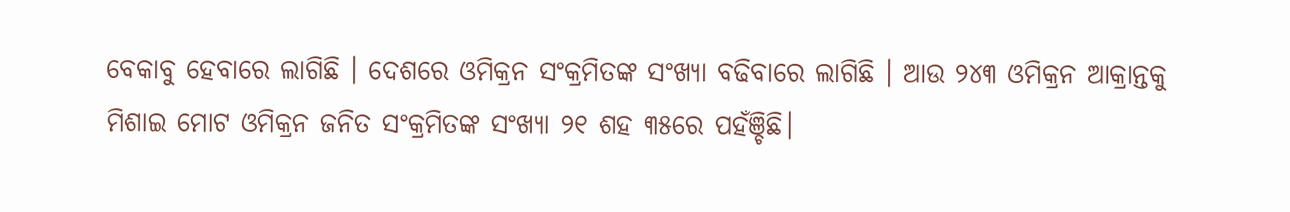ବେକାବୁ ହେବାରେ ଲାଗିଛି । ଦେଶରେ ଓମିକ୍ରନ ସଂକ୍ରମିତଙ୍କ ସଂଖ୍ୟା ବଢିବାରେ ଲାଗିଛି । ଆଉ ୨୪୩ ଓମିକ୍ରନ ଆକ୍ରାନ୍ତକୁ ମିଶାଇ ମୋଟ ଓମିକ୍ରନ ଜନିତ ସଂକ୍ରମିତଙ୍କ ସଂଖ୍ୟା ୨୧ ଶହ ୩୫ରେ ପହଁଞ୍ଚିଛି।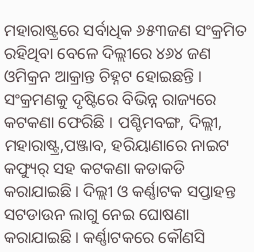ମହାରାଷ୍ଟ୍ରରେ ସର୍ବାଧିକ ୬୫୩ଜଣ ସଂକ୍ରମିତ ରହିଥିବା ବେଳେ ଦିଲ୍ଲୀରେ ୪୬୪ ଜଣ ଓମିକ୍ରନ ଆକ୍ରାନ୍ତ ଚିହ୍ନଟ ହୋଇଛନ୍ତି । ସଂକ୍ରମଣକୁ ଦୃଷ୍ଟିରେ ବିଭିନ୍ନ ରାଜ୍ୟରେ କଟକଣା ଫେରିଛି । ପଶ୍ଚିମବଙ୍ଗ, ଦିଲ୍ଲୀ, ମହାରାଷ୍ଟ୍ର,ପଞ୍ଜାବ, ହରିୟାଣାରେ ନାଇଟ କଫ୍ୟୁର୍ ସହ କଟକଣା କଡାକଡି କରାଯାଇଛି । ଦିଲ୍ଲୀ ଓ କର୍ଣ୍ଣାଟକ ସପ୍ତାହନ୍ତ ସଟଡାଉନ ଲାଗୁ ନେଇ ଘୋଷଣା କରାଯାଇଛି । କର୍ଣ୍ଣାଟକରେ କୌଣସି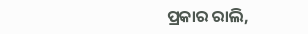ପ୍ରକାର ରାଲି,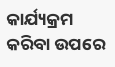କାର୍ଯ୍ୟକ୍ରମ କରିବା ଉପରେ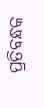ପ୍ରତିବନ୍ଧକ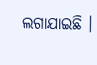ଲଗାଯାଇଛି ।